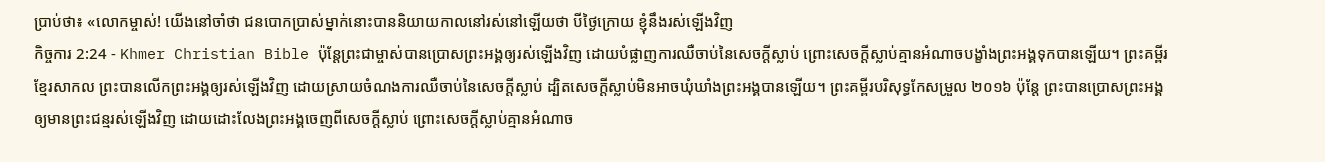ប្រាប់ថា៖ «លោកម្ចាស់! យើងនៅចាំថា ជនបោកប្រាស់ម្នាក់នោះបាននិយាយកាលនៅរស់នៅឡើយថា បីថ្ងៃក្រោយ ខ្ញុំនឹងរស់ឡើងវិញ
កិច្ចការ 2:24 - Khmer Christian Bible ប៉ុន្ដែព្រះជាម្ចាស់បានប្រោសព្រះអង្គឲ្យរស់ឡើងវិញ ដោយបំផ្លាញការឈឺចាប់នៃសេចក្ដីស្លាប់ ព្រោះសេចក្ដីស្លាប់គ្មានអំណាចបង្ខាំងព្រះអង្គទុកបានឡើយ។ ព្រះគម្ពីរខ្មែរសាកល ព្រះបានលើកព្រះអង្គឲ្យរស់ឡើងវិញ ដោយស្រាយចំណងការឈឺចាប់នៃសេចក្ដីស្លាប់ ដ្បិតសេចក្ដីស្លាប់មិនអាចឃុំឃាំងព្រះអង្គបានឡើយ។ ព្រះគម្ពីរបរិសុទ្ធកែសម្រួល ២០១៦ ប៉ុន្តែ ព្រះបានប្រោសព្រះអង្គឲ្យមានព្រះជន្មរស់ឡើងវិញ ដោយដោះលែងព្រះអង្គចេញពីសេចក្តីស្លាប់ ព្រោះសេចក្តីស្លាប់គ្មានអំណាច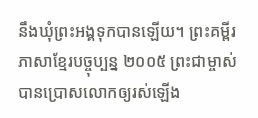នឹងឃុំព្រះអង្គទុកបានឡើយ។ ព្រះគម្ពីរភាសាខ្មែរបច្ចុប្បន្ន ២០០៥ ព្រះជាម្ចាស់បានប្រោសលោកឲ្យរស់ឡើង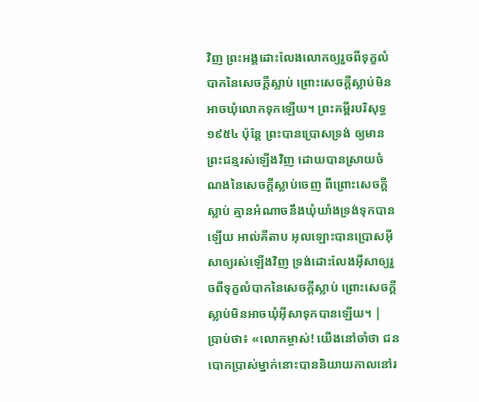វិញ ព្រះអង្គដោះលែងលោកឲ្យរួចពីទុក្ខលំបាកនៃសេចក្ដីស្លាប់ ព្រោះសេចក្ដីស្លាប់មិនអាចឃុំលោកទុកឡើយ។ ព្រះគម្ពីរបរិសុទ្ធ ១៩៥៤ ប៉ុន្តែ ព្រះបានប្រោសទ្រង់ ឲ្យមានព្រះជន្មរស់ឡើងវិញ ដោយបានស្រាយចំណងនៃសេចក្ដីស្លាប់ចេញ ពីព្រោះសេចក្ដីស្លាប់ គ្មានអំណាចនឹងឃុំឃាំងទ្រង់ទុកបានឡើយ អាល់គីតាប អុលឡោះបានប្រោសអ៊ីសាឲ្យរស់ឡើងវិញ ទ្រង់ដោះលែងអ៊ីសាឲ្យរួចពីទុក្ខលំបាកនៃសេចក្ដីស្លាប់ ព្រោះសេចក្ដីស្លាប់មិនអាចឃុំអ៊ីសាទុកបានឡើយ។ |
ប្រាប់ថា៖ «លោកម្ចាស់! យើងនៅចាំថា ជនបោកប្រាស់ម្នាក់នោះបាននិយាយកាលនៅរ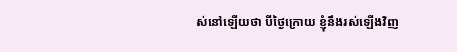ស់នៅឡើយថា បីថ្ងៃក្រោយ ខ្ញុំនឹងរស់ឡើងវិញ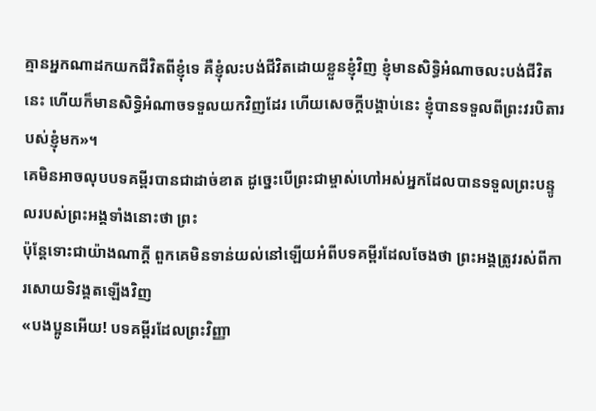គ្មានអ្នកណាដកយកជីវិតពីខ្ញុំទេ គឺខ្ញុំលះបង់ជីវិតដោយខ្លួនខ្ញុំវិញ ខ្ញុំមានសិទ្ធិអំណាចលះបង់ជីវិតនេះ ហើយក៏មានសិទ្ធិអំណាចទទួលយកវិញដែរ ហើយសេចក្ដីបង្គាប់នេះ ខ្ញុំបានទទួលពីព្រះវរបិតារបស់ខ្ញុំមក»។
គេមិនអាចលុបបទគម្ពីរបានជាដាច់ខាត ដូច្នេះបើព្រះជាម្ចាស់ហៅអស់អ្នកដែលបានទទួលព្រះបន្ទូលរបស់ព្រះអង្គទាំងនោះថា ព្រះ
ប៉ុន្ដែទោះជាយ៉ាងណាក្ដី ពួកគេមិនទាន់យល់នៅឡើយអំពីបទគម្ពីរដែលចែងថា ព្រះអង្គត្រូវរស់ពីការសោយទិវង្គតឡើងវិញ
«បងប្អូនអើយ! បទគម្ពីរដែលព្រះវិញ្ញា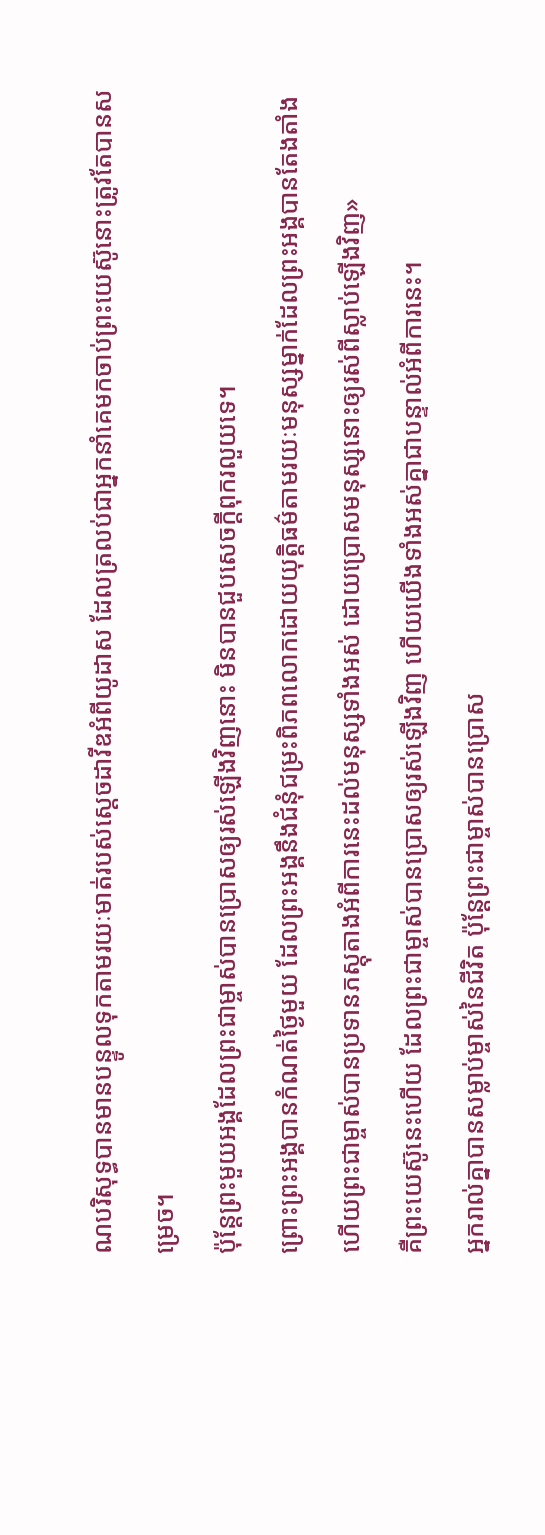ណបរិសុទ្ធបានមានបន្ទូលទុកតាមរយៈមាត់របស់ស្ដេចដាវីឌអំពីយូដាស ដែលត្រលប់ជាអ្នកនាំគេមកចាប់ព្រះយេស៊ូនោះត្រូវតែបានសម្រេច។
ប៉ុន្ដែព្រះមួយអង្គដែលព្រះជាម្ចាស់បានប្រោសឲ្យរស់ឡើងវិញនោះ មិនបានជួបសេចក្ដីពុករលួយទេ។
ព្រោះព្រះអង្គបានកំណត់ថ្ងៃមួយ ដែលព្រះអង្គនឹងជំនុំជម្រះពិភពលោកដោយយុត្ដិធម៌តាមរយៈមនុស្សម្នាក់ដែលព្រះអង្គបានតែងតាំង ហើយព្រះជាម្ចាស់បានប្រទានភស្ដុតាងអំពីការនេះដល់មនុស្សទាំងអស់ ដោយប្រោសមនុស្សនោះឲ្យរស់ពីស្លាប់ឡើងវិញ»
គឺព្រះយេស៊ូនេះហើយ ដែលព្រះជាម្ចាស់បានប្រោសឲ្យរស់ឡើងវិញ ហើយយើងទាំងអស់គ្នាជាបន្ទាល់អំពីការនេះ។
អ្នករាល់គ្នាបានសម្លាប់ម្ចាស់នៃជីវិត ប៉ុន្ដែព្រះជាម្ចាស់បានប្រោស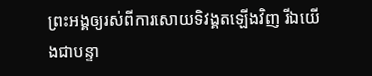ព្រះអង្គឲ្យរស់ពីការសោយទិវង្គតឡើងវិញ រីឯយើងជាបន្ទា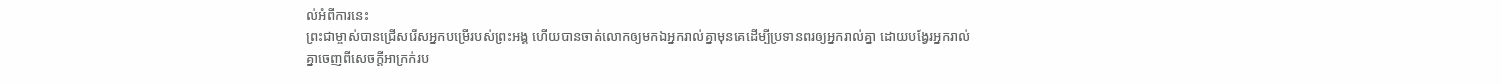ល់អំពីការនេះ
ព្រះជាម្ចាស់បានជ្រើសរើសអ្នកបម្រើរបស់ព្រះអង្គ ហើយបានចាត់លោកឲ្យមកឯអ្នករាល់គ្នាមុនគេដើម្បីប្រទានពរឲ្យអ្នករាល់គ្នា ដោយបង្វែរអ្នករាល់គ្នាចេញពីសេចក្ដីអាក្រក់រប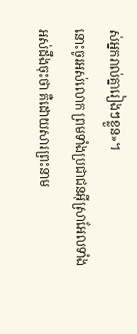ស់អ្នករាល់គ្នារៀងៗខ្លួន»។
នោះចូរអស់លោក ព្រមទាំងប្រជាជនអ៊ីស្រាអែលទាំងអស់ដឹងចុះថា គឺដោយសារព្រះនាម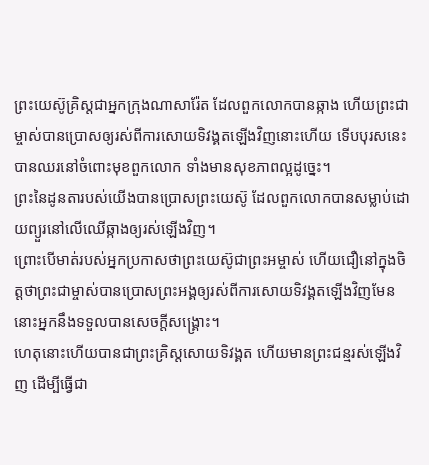ព្រះយេស៊ូគ្រិស្ដជាអ្នកក្រុងណាសារ៉ែត ដែលពួកលោកបានឆ្កាង ហើយព្រះជាម្ចាស់បានប្រោសឲ្យរស់ពីការសោយទិវង្គតឡើងវិញនោះហើយ ទើបបុរសនេះបានឈរនៅចំពោះមុខពួកលោក ទាំងមានសុខភាពល្អដូច្នេះ។
ព្រះនៃដូនតារបស់យើងបានប្រោសព្រះយេស៊ូ ដែលពួកលោកបានសម្លាប់ដោយព្យួរនៅលើឈើឆ្កាងឲ្យរស់ឡើងវិញ។
ព្រោះបើមាត់របស់អ្នកប្រកាសថាព្រះយេស៊ូជាព្រះអម្ចាស់ ហើយជឿនៅក្នុងចិត្តថាព្រះជាម្ចាស់បានប្រោសព្រះអង្គឲ្យរស់ពីការសោយទិវង្គតឡើងវិញមែន នោះអ្នកនឹងទទួលបានសេចក្ដីសង្គ្រោះ។
ហេតុនោះហើយបានជាព្រះគ្រិស្ដសោយទិវង្គត ហើយមានព្រះជន្មរស់ឡើងវិញ ដើម្បីធ្វើជា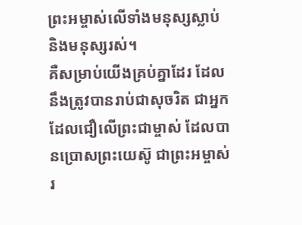ព្រះអម្ចាស់លើទាំងមនុស្សស្លាប់ និងមនុស្សរស់។
គឺសម្រាប់យើងគ្រប់គ្នាដែរ ដែលនឹងត្រូវបានរាប់ជាសុចរិត ជាអ្នកដែលជឿលើព្រះជាម្ចាស់ ដែលបានប្រោសព្រះយេស៊ូ ជាព្រះអម្ចាស់រ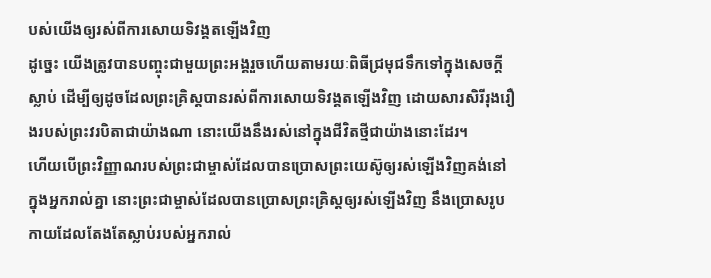បស់យើងឲ្យរស់ពីការសោយទិវង្គតឡើងវិញ
ដូច្នេះ យើងត្រូវបានបញ្ចុះជាមួយព្រះអង្គរួចហើយតាមរយៈពិធីជ្រមុជទឹកទៅក្នុងសេចក្ដីស្លាប់ ដើម្បីឲ្យដូចដែលព្រះគ្រិស្ដបានរស់ពីការសោយទិវង្គតឡើងវិញ ដោយសារសិរីរុងរឿងរបស់ព្រះវរបិតាជាយ៉ាងណា នោះយើងនឹងរស់នៅក្នុងជីវិតថ្មីជាយ៉ាងនោះដែរ។
ហើយបើព្រះវិញ្ញាណរបស់ព្រះជាម្ចាស់ដែលបានប្រោសព្រះយេស៊ូឲ្យរស់ឡើងវិញគង់នៅក្នុងអ្នករាល់គ្នា នោះព្រះជាម្ចាស់ដែលបានប្រោសព្រះគ្រិស្ដឲ្យរស់ឡើងវិញ នឹងប្រោសរូបកាយដែលតែងតែស្លាប់របស់អ្នករាល់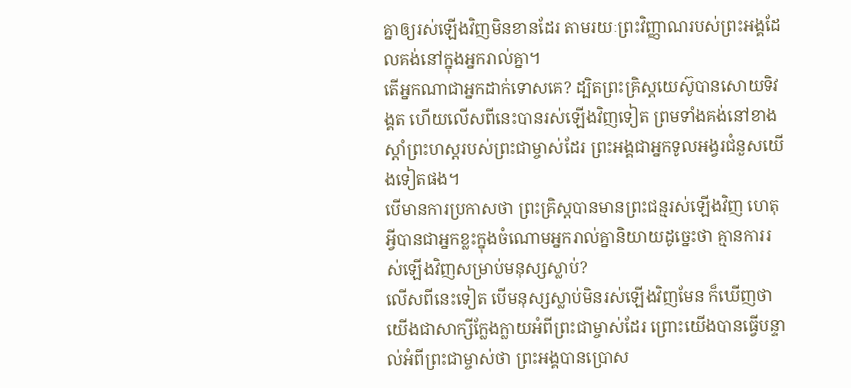គ្នាឲ្យរស់ឡើងវិញមិនខានដែរ តាមរយៈព្រះវិញ្ញាណរបស់ព្រះអង្គដែលគង់នៅក្នុងអ្នករាល់គ្នា។
តើអ្នកណាជាអ្នកដាក់ទោសគេ? ដ្បិតព្រះគ្រិស្ដយេស៊ូបានសោយទិវង្គត ហើយលើសពីនេះបានរស់ឡើងវិញទៀត ព្រមទាំងគង់នៅខាងស្ដាំព្រះហស្ដរបស់ព្រះជាម្ចាស់ដែរ ព្រះអង្គជាអ្នកទូលអង្វរជំនួសយើងទៀតផង។
បើមានការប្រកាសថា ព្រះគ្រិស្ដបានមានព្រះជន្មរស់ឡើងវិញ ហេតុអ្វីបានជាអ្នកខ្លះក្នុងចំណោមអ្នករាល់គ្នានិយាយដូច្នេះថា គ្មានការរស់ឡើងវិញសម្រាប់មនុស្សស្លាប់?
លើសពីនេះទៀត បើមនុស្សស្លាប់មិនរស់ឡើងវិញមែន ក៏ឃើញថា យើងជាសាក្សីក្លែងក្លាយអំពីព្រះជាម្ចាស់ដែរ ព្រោះយើងបានធ្វើបន្ទាល់អំពីព្រះជាម្ចាស់ថា ព្រះអង្គបានប្រោស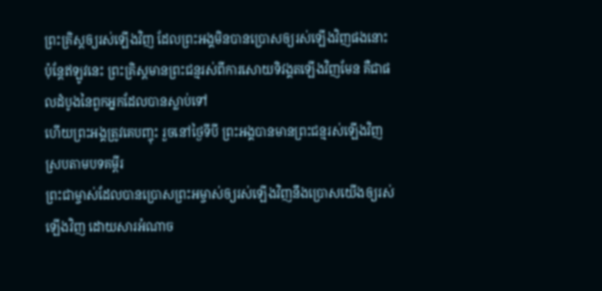ព្រះគ្រិស្ដឲ្យរស់ឡើងវិញ ដែលព្រះអង្គមិនបានប្រោសឲ្យរស់ឡើងវិញផងនោះ
ប៉ុន្ដែឥឡូវនេះ ព្រះគ្រិស្ដមានព្រះជន្មរស់ពីការសោយទិវង្គតឡើងវិញមែន គឺជាផលដំបូងនៃពួកអ្នកដែលបានស្លាប់ទៅ
ហើយព្រះអង្គត្រូវគេបញ្ចុះ រួចនៅថ្ងៃទីបី ព្រះអង្គបានមានព្រះជន្មរស់ឡើងវិញ ស្របតាមបទគម្ពីរ
ព្រះជាម្ចាស់ដែលបានប្រោសព្រះអម្ចាស់ឲ្យរស់ឡើងវិញនឹងប្រោសយើងឲ្យរស់ឡើងវិញ ដោយសារអំណាច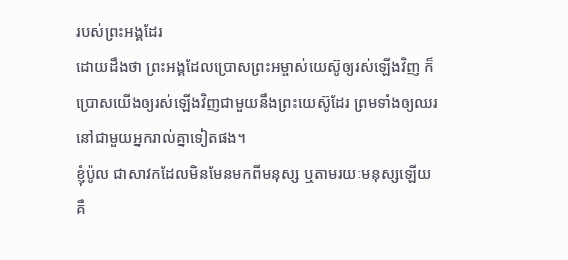របស់ព្រះអង្គដែរ
ដោយដឹងថា ព្រះអង្គដែលប្រោសព្រះអម្ចាស់យេស៊ូឲ្យរស់ឡើងវិញ ក៏ប្រោសយើងឲ្យរស់ឡើងវិញជាមួយនឹងព្រះយេស៊ូដែរ ព្រមទាំងឲ្យឈរនៅជាមួយអ្នករាល់គ្នាទៀតផង។
ខ្ញុំប៉ូល ជាសាវកដែលមិនមែនមកពីមនុស្ស ឬតាមរយៈមនុស្សឡើយ គឺ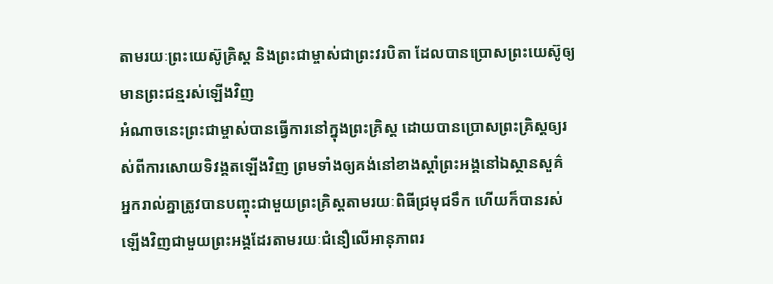តាមរយៈព្រះយេស៊ូគ្រិស្ត និងព្រះជាម្ចាស់ជាព្រះវរបិតា ដែលបានប្រោសព្រះយេស៊ូឲ្យមានព្រះជន្មរស់ឡើងវិញ
អំណាចនេះព្រះជាម្ចាស់បានធ្វើការនៅក្នុងព្រះគ្រិស្ដ ដោយបានប្រោសព្រះគ្រិស្ដឲ្យរស់ពីការសោយទិវង្គតឡើងវិញ ព្រមទាំងឲ្យគង់នៅខាងស្ដាំព្រះអង្គនៅឯស្ថានសួគ៌
អ្នករាល់គ្នាត្រូវបានបញ្ចុះជាមួយព្រះគ្រិស្ដតាមរយៈពិធីជ្រមុជទឹក ហើយក៏បានរស់ឡើងវិញជាមួយព្រះអង្គដែរតាមរយៈជំនឿលើអានុភាពរ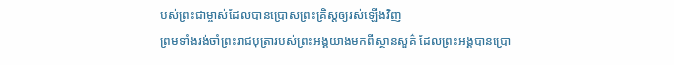បស់ព្រះជាម្ចាស់ដែលបានប្រោសព្រះគ្រិស្ដឲ្យរស់ឡើងវិញ
ព្រមទាំងរង់ចាំព្រះរាជបុត្រារបស់ព្រះអង្គយាងមកពីស្ថានសួគ៌ ដែលព្រះអង្គបានប្រោ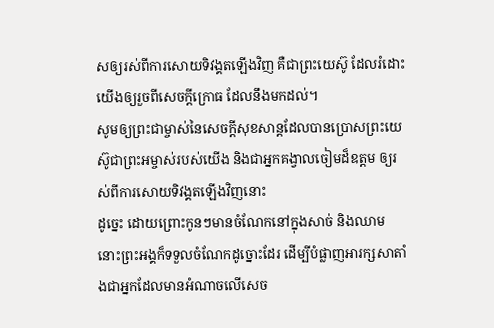សឲ្យរស់ពីការសោយទិវង្គតឡើងវិញ គឺជាព្រះយេស៊ូ ដែលរំដោះយើងឲ្យរួចពីសេចក្ដីក្រោធ ដែលនឹងមកដល់។
សូមឲ្យព្រះជាម្ចាស់នៃសេចក្ដីសុខសាន្ដដែលបានប្រោសព្រះយេស៊ូជាព្រះអម្ចាស់របស់យើង និងជាអ្នកគង្វាលចៀមដ៏ឧត្ដម ឲ្យរស់ពីការសោយទិវង្គតឡើងវិញនោះ
ដូច្នេះ ដោយព្រោះកូនៗមានចំណែកនៅក្នុងសាច់ និងឈាម នោះព្រះអង្គក៏ទទួលចំណែកដូច្នោះដែរ ដើម្បីបំផ្លាញអារក្សសាតាំងជាអ្នកដែលមានអំណាចលើសេច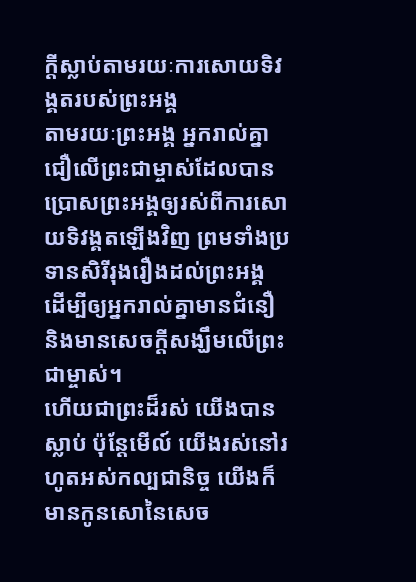ក្ដីស្លាប់តាមរយៈការសោយទិវង្គតរបស់ព្រះអង្គ
តាមរយៈព្រះអង្គ អ្នករាល់គ្នាជឿលើព្រះជាម្ចាស់ដែលបានប្រោសព្រះអង្គឲ្យរស់ពីការសោយទិវង្គតឡើងវិញ ព្រមទាំងប្រទានសិរីរុងរឿងដល់ព្រះអង្គ ដើម្បីឲ្យអ្នករាល់គ្នាមានជំនឿ និងមានសេចក្ដីសង្ឃឹមលើព្រះជាម្ចាស់។
ហើយជាព្រះដ៏រស់ យើងបានស្លាប់ ប៉ុន្ដែមើល៍ យើងរស់នៅរហូតអស់កល្បជានិច្ច យើងក៏មានកូនសោនៃសេច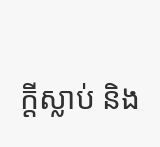ក្ដីស្លាប់ និង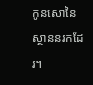កូនសោនៃស្ថាននរកដែរ។